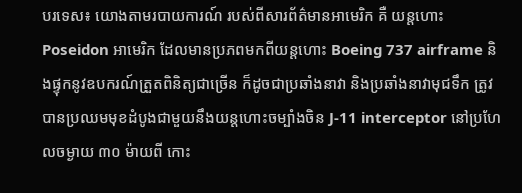បរទេស៖ យោងតាមរបាយការណ៍ របស់ពីសារព័ត៌មានអាមេរិក គឺ យន្តហោះ Poseidon អាមេរិក ដែលមានប្រភពមកពីយន្តហោះ Boeing 737 airframe និងផ្ទុកនូវឧបករណ៍ត្រួតពិនិត្យជាច្រើន ក៏ដូចជាប្រឆាំងនាវា និងប្រឆាំងនាវាមុជទឹក ត្រូវបានប្រឈមមុខដំបូងជាមួយនឹងយន្តហោះចម្បាំងចិន J-11 interceptor នៅប្រហែលចម្ងាយ ៣០ ម៉ាយពី កោះ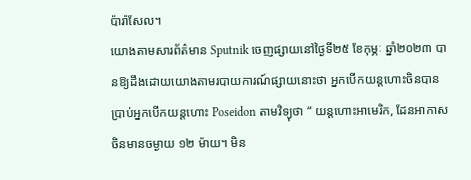ប៉ារ៉ាសែល។
យោងតាមសារព័ត៌មាន Sputnik ចេញផ្សាយនៅថ្ងៃទី២៥ ខែកុម្ភៈ ឆ្នាំ២០២៣ បានឱ្យដឹងដោយយោងតាមរបាយការណ៍ផ្សាយនោះថា អ្នកបើកយន្តហោះចិនបានប្រាប់អ្នកបើកយន្តហោះ Poseidon តាមវិទ្យុថា “ យន្តហោះអាមេរិក, ដែនអាកាសចិនមានចម្ងាយ ១២ ម៉ាយ។ មិន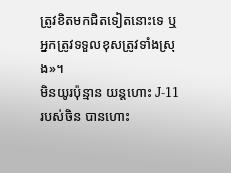ត្រូវខិតមកជិតទៀតនោះទេ ឬ អ្នកត្រូវទទួលខុសត្រូវទាំងស្រុង»។
មិនយូរប៉ុន្មាន យន្តហោះ J-11 របស់ចិន បានហោះ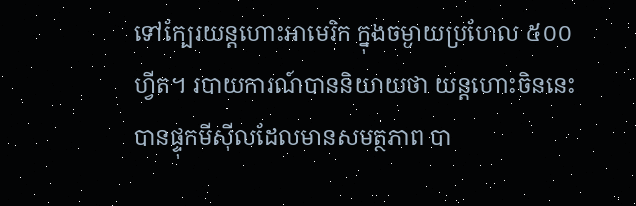ទៅក្បែរយន្តហោះអាមេរិក ក្នុងចម្ងាយប្រហែល ៥០០ ហ្វីត។ របាយការណ៍បាននិយាយថា យន្តហោះចិននេះបានផ្ទុកមីស៊ីលដែលមានសមត្ថភាព បា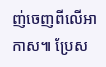ញ់ចេញពីលើអាកាស៕ ប្រែស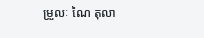ម្រួលៈ ណៃ តុលា